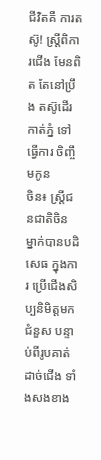ជីវិតគឺ ការតស៊ូ! ស្ត្រីពិការជើង មែនពិត តែនៅប្រឹង តស៊ូដើរ កាត់ភ្នំ ទៅធ្វើការ ចិញ្ចឹមកូន
ចិន៖ ស្ត្រីជនជាតិចិន ម្នាក់បានបដិសេធ ក្នុងការ ប្រើជើងសិប្បនិមិត្តមកជំនួស បន្ទាប់ពីរូបគាត់ដាច់ជើង ទាំងសងខាង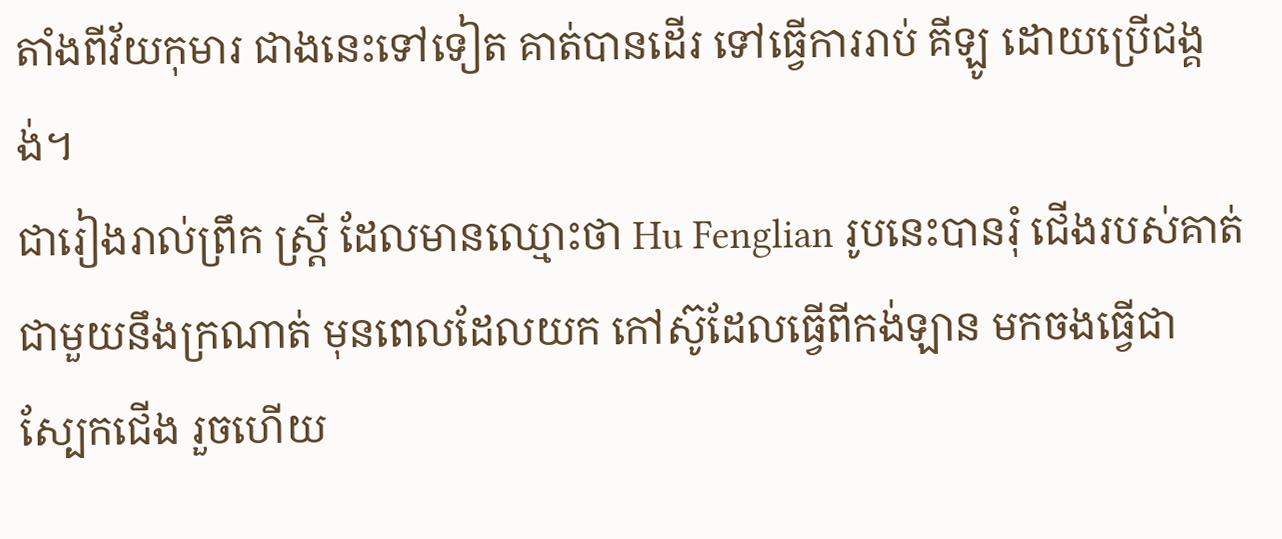តាំងពីវ័យកុមារ ជាងនេះទៅទៀត គាត់បានដើរ ទៅធ្វើការរាប់ គីឡូ ដោយប្រើជង្គង់។
ជារៀងរាល់ព្រឹក ស្ត្រី ដែលមានឈ្មោះថា Hu Fenglian រូបនេះបានរុំ ជើងរបស់គាត់ ជាមួយនឹងក្រណាត់ មុនពេលដែលយក កៅស៊ូដែលធ្វើពីកង់ឡាន មកចងធ្វើជា ស្បែកជើង រួចហើយ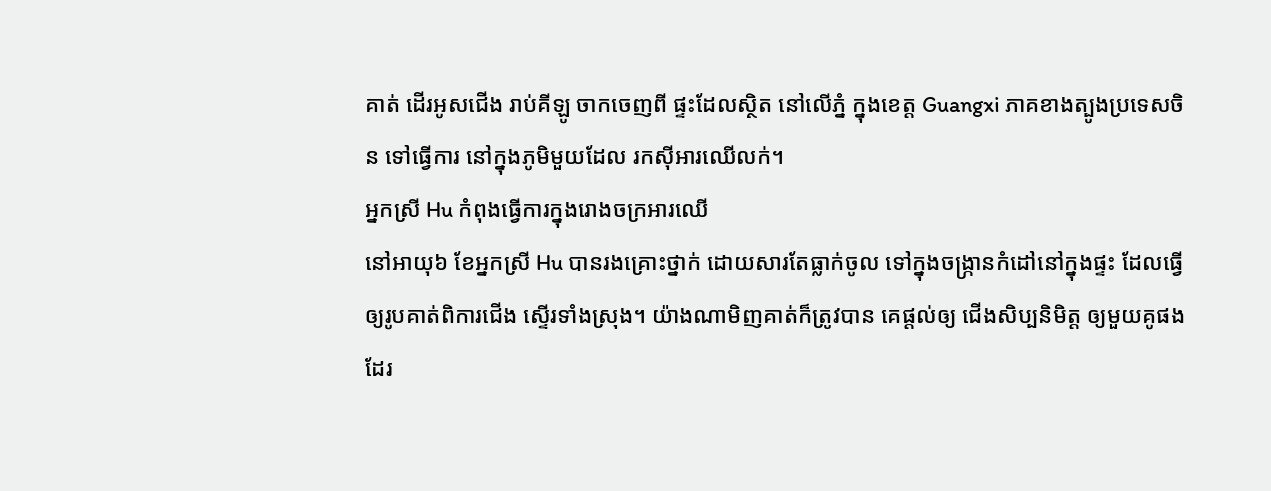គាត់ ដើរអូសជើង រាប់គីឡូ ចាកចេញពី ផ្ទះដែលស្ថិត នៅលើភ្នំ ក្នុងខេត្ត Guangxi ភាគខាងត្បូងប្រទេសចិន ទៅធ្វើការ នៅក្នុងភូមិមួយដែល រកស៊ីអារឈើលក់។
អ្នកស្រី Hu កំពុងធ្វើការក្នុងរោងចក្រអារឈើ
នៅអាយុ៦ ខែអ្នកស្រី Hu បានរងគ្រោះថ្នាក់ ដោយសារតែធ្លាក់ចូល ទៅក្នុងចង្ក្រានកំដៅនៅក្នុងផ្ទះ ដែលធ្វើឲ្យរូបគាត់ពិការជើង ស្ទើរទាំងស្រុង។ យ៉ាងណាមិញគាត់ក៏ត្រូវបាន គេផ្តល់ឲ្យ ជើងសិប្បនិមិត្ត ឲ្យមួយគូផងដែរ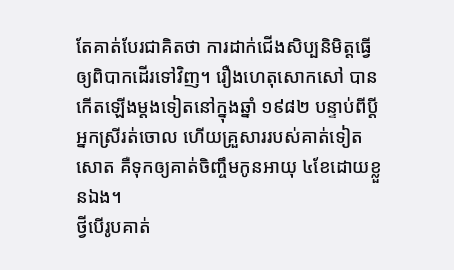តែគាត់បែរជាគិតថា ការដាក់ជើងសិប្បនិមិត្តធ្វើ ឲ្យពិបាកដើរទៅវិញ។ រឿងហេតុសោកសៅ បានកើតឡើងម្តងទៀតនៅក្នុងឆ្នាំ ១៩៨២ បន្ទាប់ពីប្តីអ្នកស្រីរត់ចោល ហើយគ្រួសាររបស់គាត់ទៀតសោត គឺទុកឲ្យគាត់ចិញ្ចឹមកូនអាយុ ៤ខែដោយខ្លួនឯង។
ថ្វីបើរូបគាត់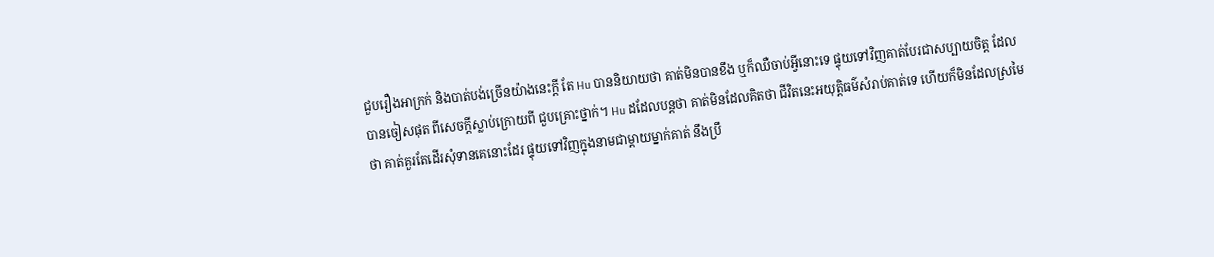ជួបរឿងអាក្រក់ និងបាត់បង់ច្រើនយ៉ាងនេះក្តី តែ Hu បាននិយាយថា គាត់មិនបានខឹង ឬក៏ឈឺចាប់អ្វីនោះទេ ផ្ទុយទៅវិញគាត់បែរជាសប្បាយចិត្ត ដែលបានចៀសផុត ពីសេចក្តីស្លាប់ក្រោយពី ជួបគ្រោះថ្នាក់។ Hu ដដែលបន្តថា គាត់មិនដែលគិតថា ជីវិតនេះអយុត្តិធម៌សំរាប់គាត់ទេ ហើយក៏មិនដែលស្រមៃថា គាត់គួរតែដើរសុំទានគេនោះដែរ ផ្ទុយទៅវិញក្នុងនាមជាម្តាយម្នាក់គាត់ នឹងប្រឹ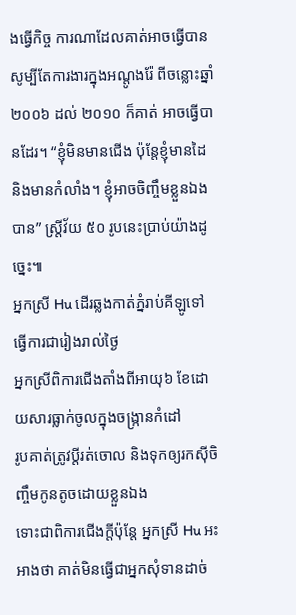ងធ្វើកិច្ច ការណាដែលគាត់អាចធ្វើបាន សូម្បីតែការងារក្នុងអណ្តូងរ៉ែ ពីចន្លោះឆ្នាំ ២០០៦ ដល់ ២០១០ ក៏គាត់ អាចធ្វើបានដែរ។ “ខ្ញុំមិនមានជើង ប៉ុន្តែខ្ញុំមានដៃ និងមានកំលាំង។ ខ្ញុំអាចចិញ្ចឹមខ្លួនឯងបាន” ស្ត្រីវ័យ ៥០ រូបនេះប្រាប់យ៉ាងដូច្នេះ៕
អ្នកស្រី Hu ដើរឆ្លងកាត់ភ្នំរាប់គីឡូទៅ ធ្វើការជារៀងរាល់ថ្ងៃ
អ្នកស្រីពិការជើងតាំងពីអាយុ៦ ខែដោយសារធ្លាក់ចូលក្នុងចង្រ្កានកំដៅ
រូបគាត់ត្រូវប្តីរត់ចោល និងទុកឲ្យរកស៊ីចិញ្ចឹមកូនតូចដោយខ្លួនឯង
ទោះជាពិការជើងក្តីប៉ុន្តែ អ្នកស្រី Hu អះអាងថា គាត់មិនធ្វើជាអ្នកសុំទានដាច់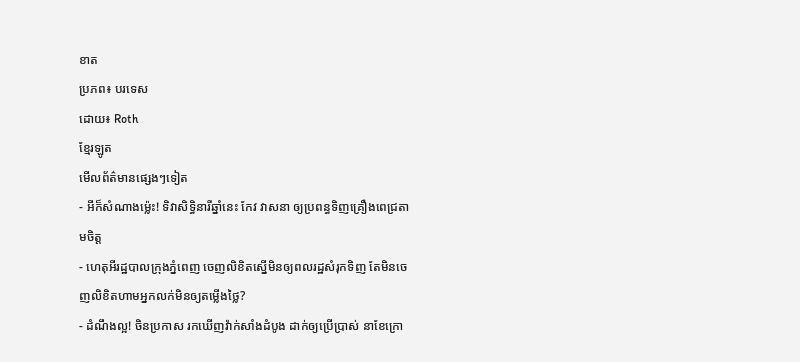ខាត
ប្រភព៖ បរទេស
ដោយ៖ Roth
ខ្មែរឡូត
មើលព័ត៌មានផ្សេងៗទៀត
- អីក៏សំណាងម្ល៉េះ! ទិវាសិទ្ធិនារីឆ្នាំនេះ កែវ វាសនា ឲ្យប្រពន្ធទិញគ្រឿងពេជ្រតាមចិត្ត
- ហេតុអីរដ្ឋបាលក្រុងភ្នំពេញ ចេញលិខិតស្នើមិនឲ្យពលរដ្ឋសំរុកទិញ តែមិនចេញលិខិតហាមអ្នកលក់មិនឲ្យតម្លើងថ្លៃ?
- ដំណឹងល្អ! ចិនប្រកាស រកឃើញវ៉ាក់សាំងដំបូង ដាក់ឲ្យប្រើប្រាស់ នាខែក្រោ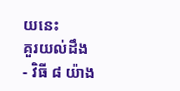យនេះ
គួរយល់ដឹង
- វិធី ៨ យ៉ាង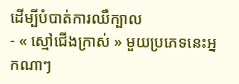ដើម្បីបំបាត់ការឈឺក្បាល
- « ស្មៅជើងក្រាស់ » មួយប្រភេទនេះអ្នកណាៗ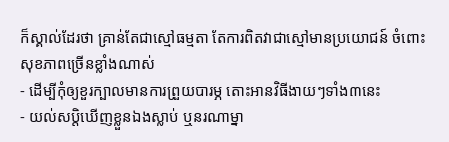ក៏ស្គាល់ដែរថា គ្រាន់តែជាស្មៅធម្មតា តែការពិតវាជាស្មៅមានប្រយោជន៍ ចំពោះសុខភាពច្រើនខ្លាំងណាស់
- ដើម្បីកុំឲ្យខួរក្បាលមានការព្រួយបារម្ភ តោះអានវិធីងាយៗទាំង៣នេះ
- យល់សប្តិឃើញខ្លួនឯងស្លាប់ ឬនរណាម្នា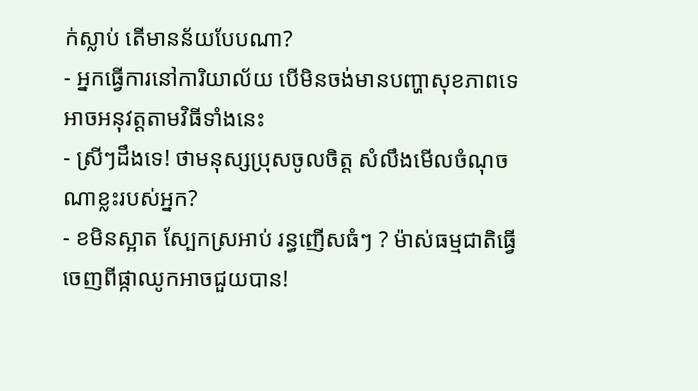ក់ស្លាប់ តើមានន័យបែបណា?
- អ្នកធ្វើការនៅការិយាល័យ បើមិនចង់មានបញ្ហាសុខភាពទេ អាចអនុវត្តតាមវិធីទាំងនេះ
- ស្រីៗដឹងទេ! ថាមនុស្សប្រុសចូលចិត្ត សំលឹងមើលចំណុចណាខ្លះរបស់អ្នក?
- ខមិនស្អាត ស្បែកស្រអាប់ រន្ធញើសធំៗ ? ម៉ាស់ធម្មជាតិធ្វើចេញពីផ្កាឈូកអាចជួយបាន!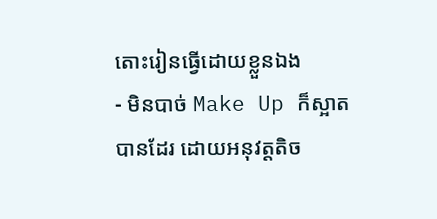តោះរៀនធ្វើដោយខ្លួនឯង
- មិនបាច់ Make Up ក៏ស្អាតបានដែរ ដោយអនុវត្តតិច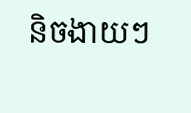និចងាយៗ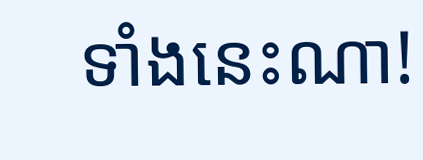ទាំងនេះណា!